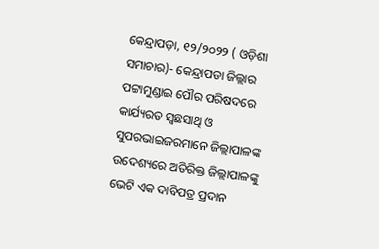କେନ୍ଦ୍ରାପଡ଼ା, ୧୨/୨୦୨୨ ( ଓଡ଼ିଶା ସମାଚାର)- କେନ୍ଦ୍ରାପଡା ଜିଲ୍ଲାର ପଟ୍ଟାମୁଣ୍ଡାଇ ପୌର ପରିଷଦରେ କାର୍ଯ୍ୟରତ ସ୍ୱଛସାଥି ଓ ସୁପରଭାଇଜରମାନେ ଜିଲ୍ଲାପାଳଙ୍କ ଉଦେଶ୍ୟରେ ଅତିରିକ୍ତ ଜିଲ୍ଲାପାଳଙ୍କୁ ଭେଟି ଏକ ଦାବିପତ୍ର ପ୍ରଦାନ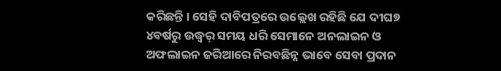କରିଛନ୍ତି । ସେହି ଦାବିପତ୍ରରେ ଉଲ୍ଲେଖ ରହିଛି ଯେ ଦୀଘ୭ ୪ବର୍ଷରୁ ଉଦ୍ଧ୍ୱର୍ ସମୟ ଧରି ସେମାନେ ଅନଲାଇନ ଓ ଅଫଲାଇନ ଜରିଆରେ ନିରବଛିନ୍ନ ଭାବେ ସେବା ପ୍ରଦାନ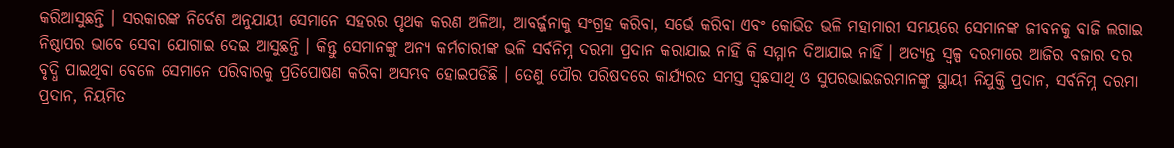କରିଆସୁଛନ୍ତି । ସରକାରଙ୍କ ନିର୍ଦେଶ ଅନୁଯାୟୀ ସେମାନେ ସହରର ପୃଥକ କରଣ ଅଳିଆ, ଆବର୍ଜ୍ଜନାକୁ ସଂଗ୍ରହ କରିବା, ସର୍ଭେ କରିବା ଏବଂ କୋଭିଡ ଭଳି ମହାମାରୀ ସମୟରେ ସେମାନଙ୍କ ଜୀବନକୁ ବାଜି ଲଗାଇ ନିଷ୍ଠାପର ଭାବେ ସେବା ଯୋଗାଇ ଦେଇ ଆସୁଛନ୍ତି । କିନ୍ତୁ ସେମାନଙ୍କୁ ଅନ୍ୟ କର୍ମଚାରୀଙ୍କ ଭଳି ସର୍ବନିମ୍ନ ଦରମା ପ୍ରଦାନ କରାଯାଇ ନାହିଁ କି ସମ୍ମାନ ଦିଆଯାଇ ନାହିଁ । ଅତ୍ୟନ୍ତ ସ୍ୱଳ୍ପ ଦରମାରେ ଆଜିର ବଜାର ଦର ବୃଦ୍ଧି ପାଇଥିବା ବେଳେ ସେମାନେ ପରିବାରକୁ ପ୍ରତିପୋଷଣ କରିବା ଅସମ୍ଭବ ହୋଇପଡିଛି । ତେଣୁ ପୌର ପରିଷଦରେ କାର୍ଯ୍ୟରତ ସମସ୍ତ ସ୍ୱଛସାଥି ଓ ସୁପରଭାଇଜରମାନଙ୍କୁ ସ୍ଥାୟୀ ନିଯୁକ୍ତି ପ୍ରଦାନ, ସର୍ବନିମ୍ନ ଦରମା ପ୍ରଦାନ, ନିୟମିତ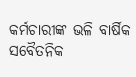କର୍ମଚାରୀଙ୍କ ଭଳି ବାର୍ଷିକ ସବୈତନିକ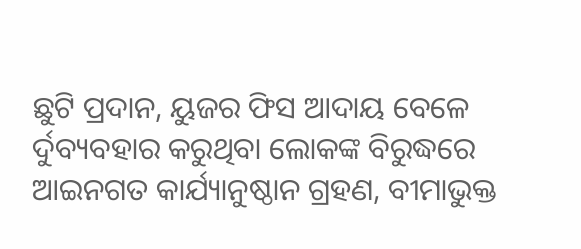ଛୁଟି ପ୍ରଦାନ, ୟୁଜର ଫିସ ଆଦାୟ ବେଳେ ର୍ଦୁବ୍ୟବହାର କରୁଥିବା ଲୋକଙ୍କ ବିରୁଦ୍ଧରେ ଆଇନଗତ କାର୍ଯ୍ୟାନୁଷ୍ଠାନ ଗ୍ରହଣ, ବୀମାଭୁକ୍ତ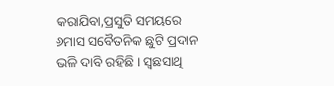କରାଯିବା,ପ୍ରସୁତି ସମୟରେ ୬ମାସ ସବୈତନିକ ଛୁଟି ପ୍ରଦାନ ଭଳି ଦାବି ରହିଛି । ସ୍ୱଛସାଥି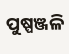ପୁଷ୍ପଞ୍ଜଳି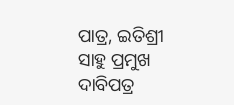ପାତ୍ର, ଇତିଶ୍ରୀ ସାହୁ ପ୍ରମୁଖ ଦାବିପତ୍ର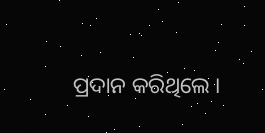ପ୍ରଦାନ କରିଥିଲେ ।